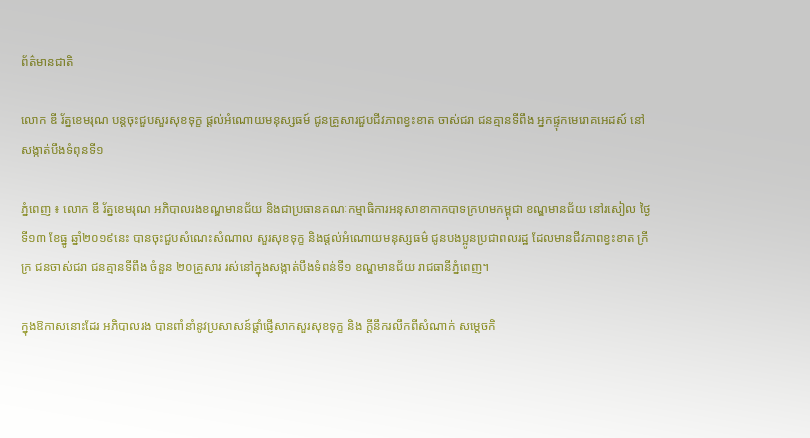ព័ត៌មានជាតិ

លោក ឌី រ័ត្នខេមរុណ បន្តចុះជួបសួរសុខទុក្ខ ផ្តល់អំណោយមនុស្សធម៍ ជូនគ្រួសារជួបជីវភាពខ្វះខាត ចាស់ជរា ជនគ្មានទីពឹង អ្នកផ្ទុកមេរោគអេដស៍ នៅសង្កាត់បឹងទំពុនទី១

ភ្នំពេញ ៖ លោក ឌី រ័ត្នខេមរុណ អភិបាលរងខណ្ឌមានជ័យ និងជាប្រធានគណៈកម្មាធិការអនុសាខាកាកបាទក្រហមកម្ពុជា ខណ្ឌមានជ័យ នៅរសៀល ថ្ងៃទី១៣ ខែធ្នូ ឆ្នាំ២០១៩នេះ បានចុះជួបសំណេះសំណាល សួរសុខទុក្ខ និងផ្តល់អំណោយមនុស្សធម៌ ជូនបងប្អូនប្រជាពលរដ្ឋ ដែលមានជីវភាពខ្វះខាត ក្រីក្រ ជនចាស់ជរា ជនគ្មានទីពឹង ចំនួន ២០គ្រួសារ រស់នៅក្នុងសង្កាត់បឹងទំពន់ទី១ ខណ្ឌមានជ័យ រាជធានីភ្នំពេញ។

ក្នុងឱកាសនោះដែរ អភិបាលរង បានពាំនាំនូវប្រសាសន៍ផ្តាំផ្ញើសាកសួរសុខទុក្ខ និង ក្តីនឹករលឹកពីសំណាក់ សម្តេចកិ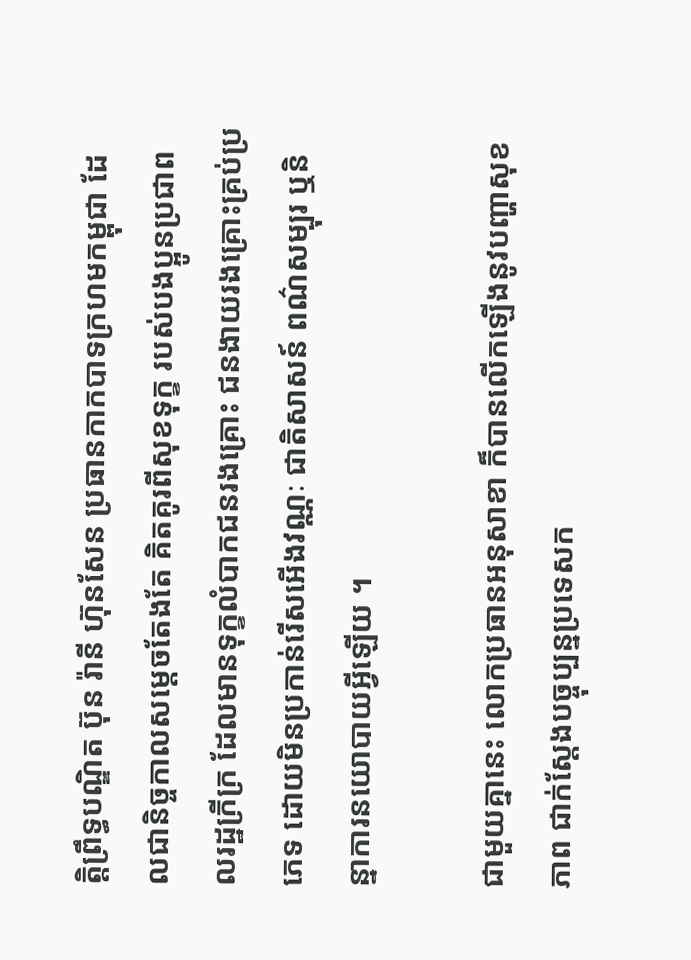ត្តិព្រឹទ្ធបណ្ឌិត ប៊ុន រ៉ានី ហ៊ុនសែន ប្រធានកាកបាទក្រហមកម្ពុជា ដែលជានិច្ចកាលសម្តេចតែងតែ គិតគូរពីសុខទុក្ខ របស់បងប្អូនប្រជាពលរដ្ឋក្រីក្រ ដែលមានទុក្ខលំបាកជនរងគ្រោះ ជនងាយរងគ្រោះគ្រប់ប្រភេទ ដោយមិនប្រកាន់រើសអើងវណ្ណៈ ជាតិសាសន៍ ពណ៌សម្បុរ ឬនិន្នាការនយោបាយអ្វីឡើយ ។

ជាមួយគ្នានេះ លោកប្រធានអនុសាខា ក៏បានលើកឡើងនូវបញ្ហាសុខភាព ជាក់ស្ដែងបច្ចុប្បន្នប្រទេសក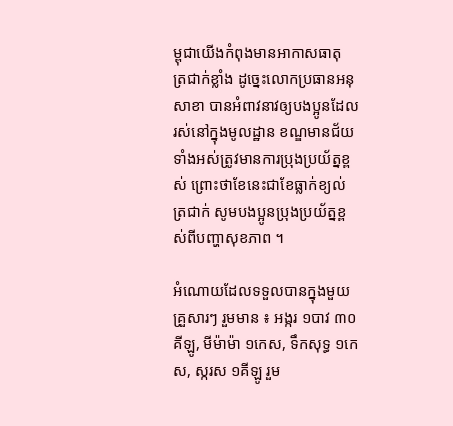ម្ពុជាយើងកំពុងមានអាកាសធាតុ ត្រជាក់ខ្លាំង ដូច្នេះលោកប្រធានអនុសាខា បានអំពាវនាវឲ្យបងប្អូនដែលរស់នៅក្នុងមូលដ្ឋាន ខណ្ឌមានជ័យ ទាំងអស់ត្រូវមានការប្រុងប្រយ័ត្នខ្ពស់ ព្រោះថាខែនេះជាខែធ្លាក់ខ្យល់ត្រជាក់ សូមបងប្អូនប្រុងប្រយ័ត្នខ្ពស់ពីបញ្ហាសុខភាព ។

អំណោយដែលទទួលបានក្នុងមួយគ្រួសារៗ រួមមាន ៖ អង្ករ ១បាវ ៣០គីឡូ, មីម៉ាម៉ា ១កេស, ទឹកសុទ្ធ ១កេស, ស្ករស ១គីឡូ រួម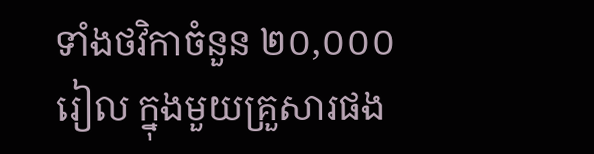ទាំងថវិកាចំនួន ២០,០០០រៀល ក្នុងមួយគ្រួសារផង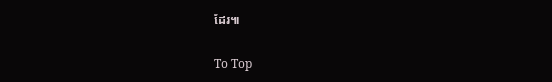ដែរ៕

To Top